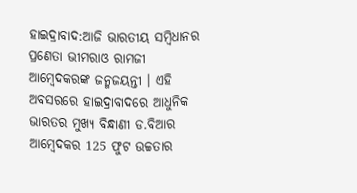ହାଇଦ୍ରାବାଦ:ଆଜି ଭାରତୀୟ ସମ୍ବିଧାନର ପ୍ରଣେତା ଭୀମରାଓ ରାମଜୀ ଆମ୍ବେଦକରଙ୍କ ଜନ୍ମଜୟନ୍ତୀ । ଏହି ଅବସରରେ ହାଇଦ୍ରାବାଦରେ ଆଧୁନିକ ଭାରତର ମୁଖ୍ୟ ବିନ୍ଧାଣୀ ଡ.ବିଆର ଆମ୍ବେଦକର 125 ଫୁଟ ଉଚ୍ଚତାର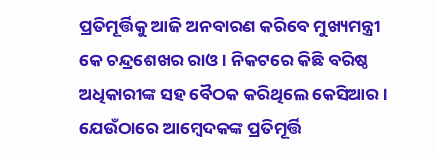ପ୍ରତିମୂର୍ତ୍ତିକୁ ଆଜି ଅନବାରଣ କରିବେ ମୁଖ୍ୟମନ୍ତ୍ରୀ କେ ଚନ୍ଦ୍ରଶେଖର ରାଓ । ନିକଟରେ କିଛି ବରିଷ୍ଠ ଅଧିକାରୀଙ୍କ ସହ ବୈଠକ କରିଥିଲେ କେସିଆର । ଯେଉଁଠାରେ ଆମ୍ବେଦକଙ୍କ ପ୍ରତିମୂର୍ତ୍ତି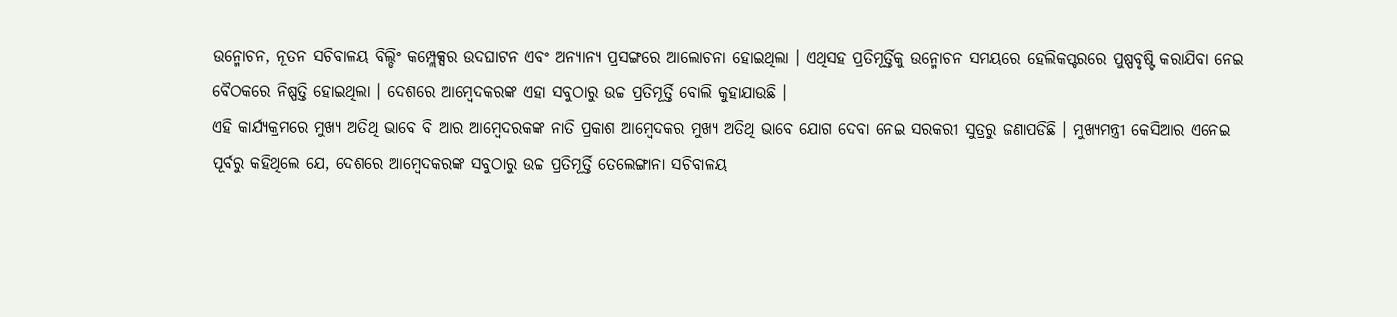ଉନ୍ମୋଚନ, ନୂତନ ସଚିବାଳୟ ବିଲ୍ଡିଂ କମ୍ପ୍ଲେକ୍ସର ଉଦଘାଟନ ଏବଂ ଅନ୍ୟାନ୍ୟ ପ୍ରସଙ୍ଗରେ ଆଲୋଚନା ହୋଇଥିଲା । ଏଥିସହ ପ୍ରତିମୂର୍ତ୍ତିକୁ ଉନ୍ମୋଚନ ସମୟରେ ହେଲିକପ୍ଟରରେ ପୁଷ୍ପବୃଷ୍ଟି କରାଯିବା ନେଇ ବୈଠକରେ ନିଷ୍ପତ୍ତି ହୋଇଥିଲା । ଦେଶରେ ଆମ୍ବେଦକରଙ୍କ ଏହା ସବୁଠାରୁ ଉଚ୍ଚ ପ୍ରତିମୂର୍ତ୍ତି ବୋଲି କୁହାଯାଉଛି ।
ଏହି କାର୍ଯ୍ୟକ୍ରମରେ ମୁଖ୍ୟ ଅତିଥି ଭାବେ ବି ଆର ଆମ୍ବେଦରକଙ୍କ ନାତି ପ୍ରକାଶ ଆମ୍ବେଦକର ମୁଖ୍ୟ ଅତିଥି ଭାବେ ଯୋଗ ଦେବା ନେଇ ସରକରୀ ସୁତ୍ରରୁ ଜଣାପଡିଛି । ମୁଖ୍ୟମନ୍ତ୍ରୀ କେସିଆର ଏନେଇ ପୂର୍ବରୁ କହିଥିଲେ ଯେ, ଦେଶରେ ଆମ୍ବେଦକରଙ୍କ ସବୁଠାରୁ ଉଚ୍ଚ ପ୍ରତିମୂର୍ତ୍ତି ତେଲେଙ୍ଗାନା ସଚିବାଳୟ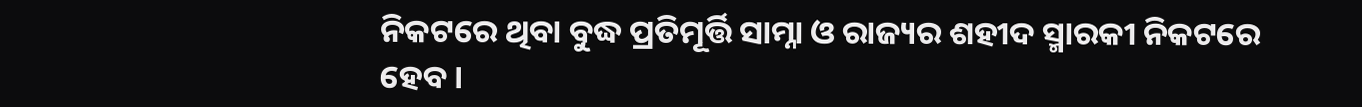ନିକଟରେ ଥିବା ବୁଦ୍ଧ ପ୍ରତିମୂର୍ତ୍ତି ସାମ୍ନା ଓ ରାଜ୍ୟର ଶହୀଦ ସ୍ମାରକୀ ନିକଟରେ ହେବ ।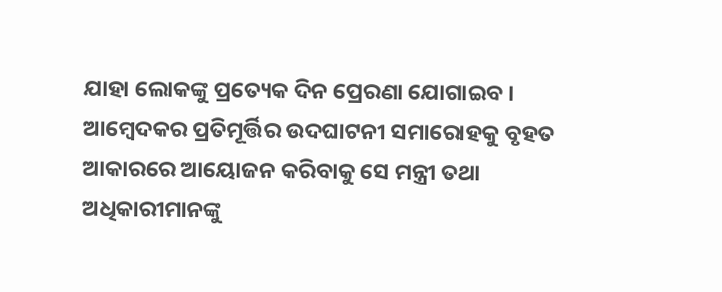ଯାହା ଲୋକଙ୍କୁ ପ୍ରତ୍ୟେକ ଦିନ ପ୍ରେରଣା ଯୋଗାଇବ । ଆମ୍ବେଦକର ପ୍ରତିମୂର୍ତ୍ତିର ଉଦଘାଟନୀ ସମାରୋହକୁ ବୃହତ ଆକାରରେ ଆୟୋଜନ କରିବାକୁ ସେ ମନ୍ତ୍ରୀ ତଥା ଅଧିକାରୀମାନଙ୍କୁ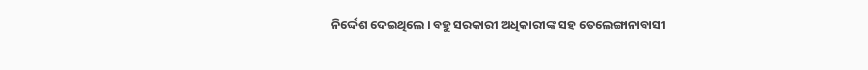ନିର୍ଦ୍ଦେଶ ଦେଇଥିଲେ । ବହୁ ସରକାରୀ ଅଧିକାରୀଙ୍କ ସହ ତେଲେଙ୍ଗାନାବାସୀ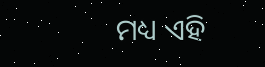ମଧ୍ୟ ଏହି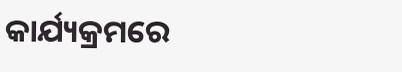କାର୍ଯ୍ୟକ୍ରମରେ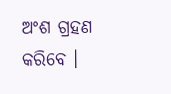ଅଂଶ ଗ୍ରହଣ କରିବେ ।